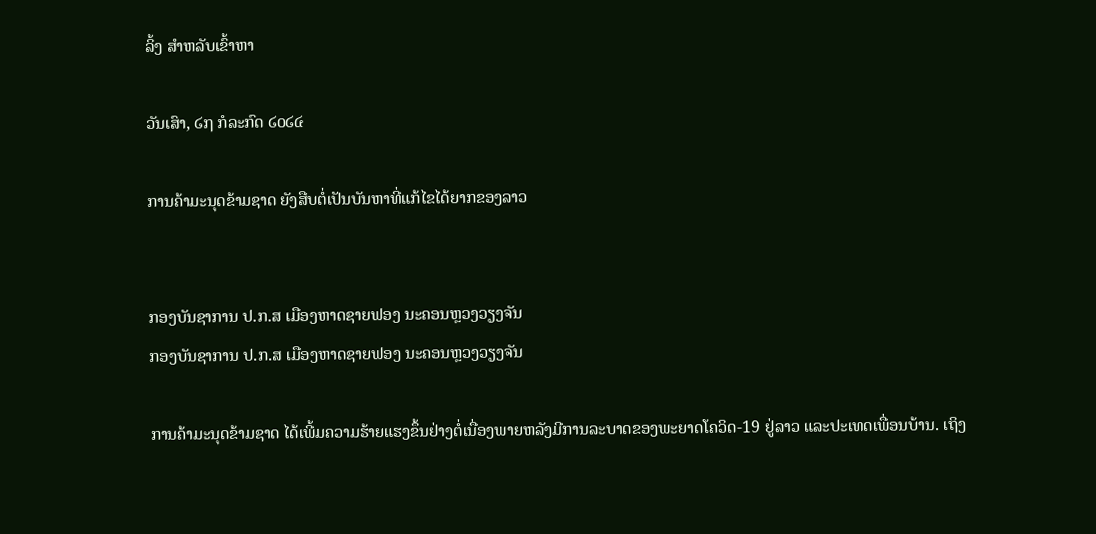ລິ້ງ ສຳຫລັບເຂົ້າຫາ

ວັນເສົາ, ໒໗ ກໍລະກົດ ໒໐໒໔

ການຄ້າມະນຸດຂ້າມຊາດ ຍັງສືບຕໍ່ເປັນບັນຫາທີ່ແກ້ໄຂໄດ້ຍາກຂອງລາວ


ກອງບັນຊາການ ປ.ກ.ສ ເມືອງຫາດຊາຍຟອງ ນະຄອນຫຼວງວຽງຈັນ
ກອງບັນຊາການ ປ.ກ.ສ ເມືອງຫາດຊາຍຟອງ ນະຄອນຫຼວງວຽງຈັນ

ການຄ້າມະນຸດຂ້າມຊາດ ໄດ້ເພີ້ມຄວາມຮ້າຍແຮງຂຶ້ນຢ່າງຕໍ່ເນື່ອງພາຍຫລັງມີການລະບາດຂອງພະຍາດໂຄວິດ-19 ຢູ່ລາວ ແລະປະເທດເພື່ອນບ້ານ. ເຖິງ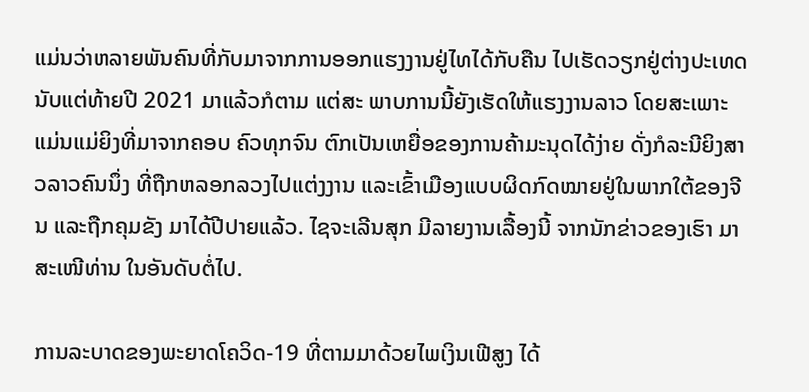ແມ່ນວ່າຫລາຍພັນຄົນທີ່ກັບມາຈາກການອອກແຮງງານຢູ່ໄທໄດ້ກັບຄືນ ໄປເຮັດວຽກຢູ່ຕ່າງປະເທດ ນັບແຕ່ທ້າຍປີ 2021 ມາແລ້ວກໍຕາມ ແຕ່ສະ ພາບການນີ້ຍັງເຮັດໃຫ້ແຮງງານລາວ ໂດຍສະເພາະແມ່ນແມ່ຍິງທີ່ມາຈາກຄອບ ຄົວທຸກຈົນ ຕົກເປັນເຫຍື່ອຂອງການຄ້າມະນຸດໄດ້ງ່າຍ ດັ່ງກໍລະນີຍິງສາວລາວຄົນນຶ່ງ ທີ່ຖືກຫລອກລວງໄປແຕ່ງງານ ແລະເຂົ້າເມືອງແບບຜິດກົດໝາຍຢູ່ໃນພາກໃຕ້ຂອງຈີນ ແລະຖືກຄຸມຂັງ ມາໄດ້ປີປາຍແລ້ວ. ໄຊຈະເລີນສຸກ ມີລາຍງານເລື້ອງນີ້ ຈາກນັກຂ່າວຂອງເຮົາ ມາສະເໜີທ່ານ ໃນອັນດັບຕໍ່ໄປ.

ການລະບາດຂອງພະຍາດໂຄວິດ-19 ທີ່ຕາມມາດ້ວຍໄພເງິນເຟີສູງ ໄດ້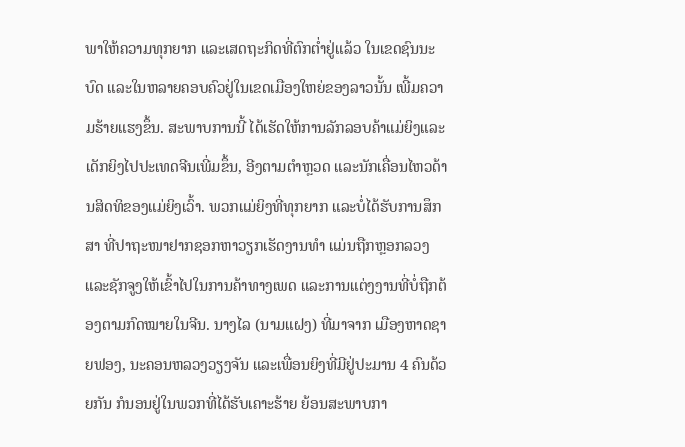ພາໃຫ້ຄວາມທຸກຍາກ ແລະເສດຖະກິດທີ່ຕົກຕໍ່າຢູ່ແລ້ວ ໃນເຂດຊົນນະບົດ ແລະໃນຫລາຍຄອບຄົວຢູ່ໃນເຂດເມືອງໃຫຍ່ຂອງລາວນັ້ນ ເພີ້ມຄວາມຮ້າຍແຮງຂຶ້ນ. ສະພາບການນີ້ ໄດ້ເຮັດໃຫ້ການລັກລອບຄ້າແມ່ຍິງແລະເດັກຍິງໄປປະເທດຈີນເພີ່ມຂຶ້ນ, ອີງຕາມຕຳຫຼວດ ແລະນັກເຄື່ອນໄຫວດ້ານສິດທິຂອງແມ່ຍິງເວົ້າ. ພວກແມ່ຍິງທີ່ທຸກຍາກ ແລະບໍ່ໄດ້ຮັບການສຶກສາ ທີ່ປາຖະໜາຢາກຊອກຫາວຽກເຮັດງານທຳ ແມ່ນຖືກຫຼອກລວງ ແລະຊັກຈູງໃຫ້ເຂົ້າໄປໃນການຄ້າທາງເພດ ແລະການແຕ່ງງານທີ່ບໍ່ຖືກຕ້ອງຕາມກົດໝາຍໃນຈີນ. ນາງໄລ (ນາມແຝງ) ທີ່ມາຈາກ ເມືອງຫາດຊາຍຟອງ, ນະຄອນຫລວງວຽງຈັນ ແລະເພື່ອນຍິງທີ່ມີຢູ່ປະມານ 4 ຄົນດ້ວຍກັນ ກໍນອນຢູ່ໃນພວກທີ່ໄດ້ຮັບເຄາະຮ້າຍ ຍ້ອນສະພາບກາ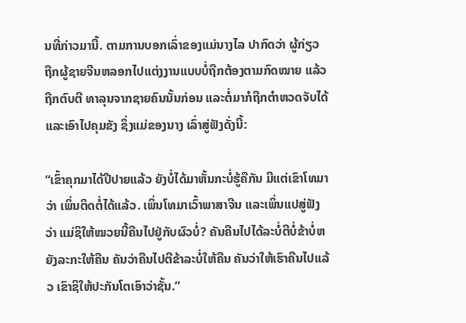ນທີ່ກ່າວມານີ້. ຕາມການບອກເລົ່າຂອງແມ່ນາງໄລ ປາກົດວ່າ ຜູ້ກ່ຽວ ຖືກຜູ້ຊາຍຈີນຫລອກໄປແຕ່ງງານແບບບໍ່ຖືກຕ້ອງຕາມກົດໝາຍ ແລ້ວ ຖືກຕົບຕີ ທາລຸນຈາກຊາຍຄົນນັ້ນກ່ອນ ແລະຕໍ່ມາກໍຖືກຕໍາຫວດຈັບໄດ້ ແລະເອົາໄປຄຸມຂັງ ຊຶ່ງແມ່ຂອງນາງ ເລົ່າສູ່ຟັງດັ່ງນີ້:

“ເຂົ້າຄຸກມາໄດ້ປີປາຍແລ້ວ ຍັງບໍ່ໄດ້ມາຫັ້ນກະບໍ່ຮູ້ຄືກັນ ມີແຕ່ເຂົາໂທມາວ່າ ເພິ່ນຕິດຕໍ່ໄດ້ແລ້ວ. ເພິ່ນໂທມາເວົ້າພາສາຈີນ ແລະເພິ່ນແປສູ່ຟັງວ່າ ແມ່ຊິໃຫ້ໝວຍນີ້ຄືນໄປຢູ່ກັບຜົວບໍ່? ຄັນຄືນໄປໄດ້ລະບໍ່ຕີບໍ່ຂ້າບໍ່ຫຍັງລະກະໃຫ້ຄືນ ຄັນວ່າຄືນໄປຕີຂ້າລະບໍ່ໃຫ້ຄືນ ຄັນວ່າໃຫ້ເຮົາຄືນໄປແລ້ວ ເຂົາຊິໃຫ້ປະກັນໂຕເອົາວ່າຊັ້ນ.”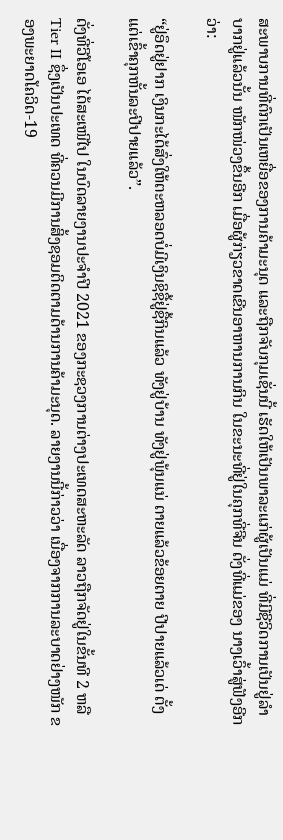ສະພາບການທີ່ຕົກເປັນເຫຍື່ອຂອງການຄ້າມະນຸດ ແລະຖືກຈັບກຸມເຊັ່ນນີ້ ເຮັດໃຫ້ເປັນພາລະແກ່ຜູ້ເປັນແມ່ ທີ່ມີຊີວິດການເປັນຢູ່ລຳບາກຢູ່ແລ້ວນັ້ນ ໜັກໜ່ວງຂຶ້ນອີກ ເມື່ອຜູ້ກ່ຽວຂາດເຂີນອາຫານການກິນ ໃນຂະນະທີ່ຢູ່ໃນຄຸກທີ່ຈີນ ດັ່ງທີ່ແມ່ຂອງ ນາງເວົ້າສູ່ຟັງອີກວ່າ:

“ຢູ່ອຶດຢູ່ຢາກ ເງິນກະໄດ້ສົ່ງໃຫ້ຕະຫລອດບໍ່ມີເງິນຊິຊື້ຢູ່ຊື້ກິນແລ້ວ ທັງຢູ່ບ້ານ ທັງຢູ່ພຸ້ນແນ່ ຕາຍແລ້ວຂ້ອຍຕາຍ ປີປາຍແລ້ວເດ່ ຕັ້ງແຕ່ເຂົ້າຄຸກຫັ້ນລະປີປາຍແລ້ວ”.

ດັ່ງທີ່ວີໂອເອ ໄດ້ສະເໜີໄປ ໃນບົດລາຍງານປະຈໍາປີ 2021 ຂອງກະຊວງການຕ່າງປະເທດສະຫະລັດ ລາວຖືກຈັດຢູ່ໃນຂັ້ນທີ 2 ຫລື Tier II ຊຶ່ງເປັນປະເທດ ທີ່ຄວນມີການສິ້ງຊອມຕິດຕາມດ້ານການຄ້າມະນຸດ. ລາຍງານນີ້ກ່າວວ່າ ເນື່ອງຈາກການລະບາດຢ່າງໜັກ ຂອງພະຍາດໂຄວິດ-19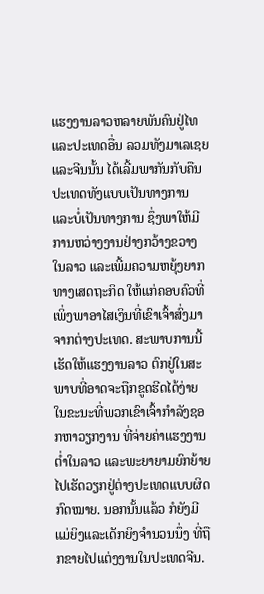ແຮງງານລາວຫລາຍພັນຄົນຢູ່ໄທ ແລະປະເທດອື່ນ ລວມທັງມາເລເຊຍ ແລະຈີນນັ້ນ ໄດ້ເລີ້ມພາກັນກັບຄືນປະເທດທັງແບບເປັນທາງການ ແລະບໍ່ເປັນທາງການ ຊຶ່ງພາໃຫ້ມີການຫວ່າງງານຢ່າງກວ້າງຂວາງໃນລາວ ແລະເພີ້ມຄວາມຫຍຸ້ງຍາກທາງເສດຖະກິດ ໃຫ້ແກ່ຄອບຄົວທີ່ເພິ່ງພາອາໄສເງິນທີ່ເຂົາເຈົ້າສົ່ງມາຈາກຕ່າງປະເທດ. ສະພາບການນີ້ ເຮັດໃຫ້ແຮງງານລາວ ຕົກຢູ່ໃນສະພາບທີ່ອາດຈະຖືກຂູດຮີດໄດ້ງ່າຍ ໃນຂະນະທີ່ພວກເຂົາເຈົ້າກໍາລັງຊອກຫາວຽກງານ ທີ່ຈ່າຍຄ່າແຮງງານຕໍ່າໃນລາວ ແລະພະຍາຍາມຍົກຍ້າຍໄປເຮັດວຽກຢູ່ຕ່າງປະເທດແບບຜິດກົດໝາຍ. ນອກນັ້ນແລ້ວ ກໍຍັງມີແມ່ຍິງແລະເດັກຍິງຈຳນວນນຶ່ງ ທີ່ຖືກຂາຍໄປແຕ່ງງານໃນປະເທດຈີນ.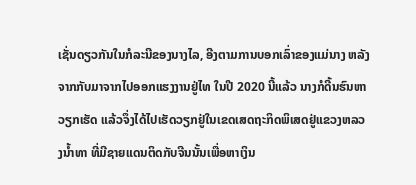ເຊັ່ນດຽວກັນໃນກໍລະນີຂອງນາງໄລ, ອີງຕາມການບອກເລົ່າຂອງແມ່ນາງ ຫລັງຈາກກັບມາຈາກໄປອອກແຮງງານຢູ່ໄທ ໃນປີ 2020 ນີ້ແລ້ວ ນາງກໍດີ້ນຮົນຫາວຽກເຮັດ ແລ້ວຈຶ່ງໄດ້ໄປເຮັດວຽກຢູ່ໃນເຂດເສດຖະກິດພິເສດຢູ່ແຂວງຫລວງນໍ້າທາ ທີ່ມີຊາຍແດນຕິດກັບຈີນນັ້ນເພື່ອຫາເງິນ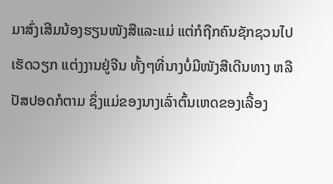ມາສົ່ງເສີມນ້ອງຮຽນໜັງສືແລະແມ່ ແຕ່ກໍຖືກຄົນຊັກຊວນໄປເຮັດວຽກ ແຕ່ງງານຢູ່ຈີນ ທັ້ງໆທີ່ນາງບໍ່ມີໜັງສືເດີນທາງ ຫລື ປັສປອດກໍຕາມ ຊຶ່ງແມ່ຂອງນາງເລົ່າຕົ້ນເຫດຂອງເລື້ອງ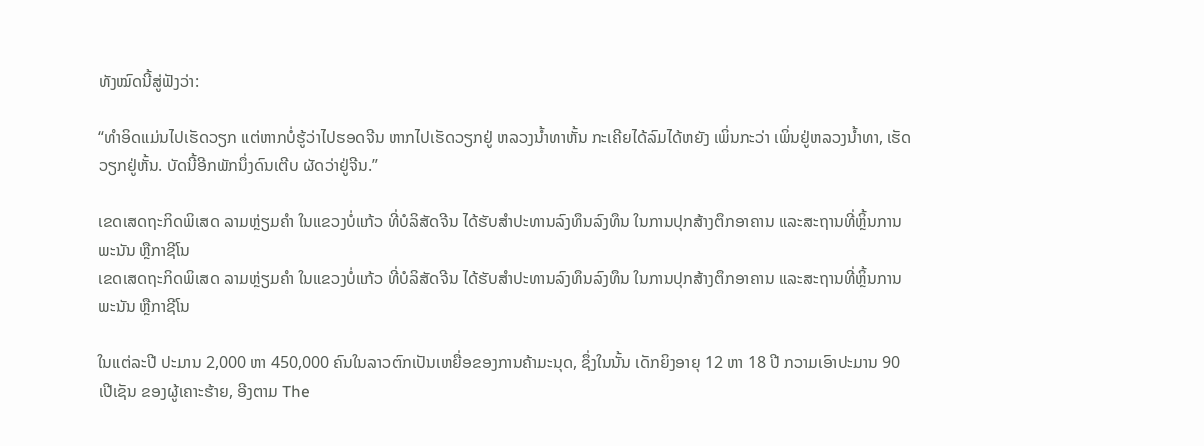ທັງໝົດນີ້ສູ່ຟັງວ່າ:

“ທໍາອິດແມ່ນໄປເຮັດວຽກ ແຕ່ຫາກບໍ່ຮູ້ວ່າໄປຮອດຈີນ ຫາກໄປເຮັດວຽກຢູ່ ຫລວງນໍ້າທາຫັ້ນ ກະເຄີຍໄດ້ລົມໄດ້ຫຍັງ ເພິ່ນກະວ່າ ເພິ່ນຢູ່ຫລວງນໍ້າທາ, ເຮັດວຽກຢູ່ຫັ້ນ. ບັດນີ້ອີກພັກນຶ່ງດົນເຕີບ ຜັດວ່າຢູ່ຈີນ.”

ເຂດເສດຖະກິດພິເສດ ລາມຫຼ່ຽມຄຳ ໃນແຂວງບໍ່ແກ້ວ ທີ່ບໍລິສັດຈີນ ໄດ້ຮັບສຳປະທານລົງທຶນລົງທຶນ ໃນການປຸກສ້າງຕຶກອາຄານ ແລະສະຖານທີ່ຫຼິ້ນການພະນັນ ຫຼືກາຊີໂນ
ເຂດເສດຖະກິດພິເສດ ລາມຫຼ່ຽມຄຳ ໃນແຂວງບໍ່ແກ້ວ ທີ່ບໍລິສັດຈີນ ໄດ້ຮັບສຳປະທານລົງທຶນລົງທຶນ ໃນການປຸກສ້າງຕຶກອາຄານ ແລະສະຖານທີ່ຫຼິ້ນການພະນັນ ຫຼືກາຊີໂນ

ໃນແຕ່ລະປີ ປະມານ 2,000 ຫາ 450,000 ຄົນໃນລາວຕົກເປັນເຫຍື່ອຂອງການຄ້າມະນຸດ, ຊຶ່ງໃນນັ້ນ ເດັກຍິງອາຍຸ 12 ຫາ 18 ປີ ກວາມເອົາປະມານ 90 ເປີເຊັນ ຂອງຜູ້ເຄາະຮ້າຍ, ອີງຕາມ The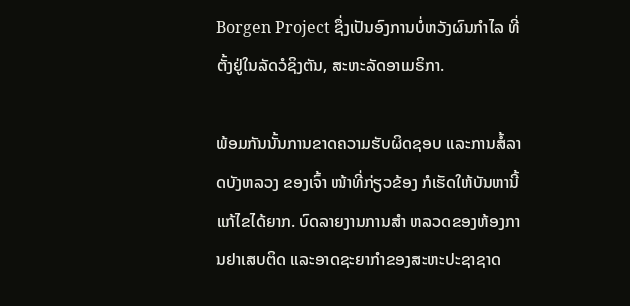Borgen Project ຊຶ່ງເປັນອົງການບໍ່ຫວັງຜົນກໍາໄລ ທີ່ຕັ້ງຢູ່ໃນລັດວໍຊິງຕັນ, ສະຫະລັດອາເມຣິກາ.

ພ້ອມກັນນັ້ນການຂາດຄວາມຮັບຜິດຊອບ ແລະການສໍ້ລາດບັງຫລວງ ຂອງເຈົ້າ ໜ້າທີ່ກ່ຽວຂ້ອງ ກໍເຮັດໃຫ້ບັນຫານີ້ ແກ້ໄຂໄດ້ຍາກ. ບົດລາຍງານການສໍາ ຫລວດຂອງຫ້ອງການຢາເສບຕິດ ແລະອາດຊະຍາກໍາຂອງສະຫະປະຊາຊາດ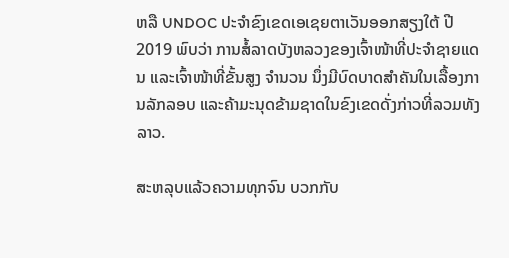ຫລື UNDOC ປະຈໍາຂົງເຂດເອເຊຍຕາເວັນອອກສຽງໃຕ້ ປີ 2019 ພົບວ່າ ການສໍ້ລາດບັງຫລວງຂອງເຈົ້າໜ້າທີ່ປະຈໍາຊາຍແດນ ແລະເຈົ້າໜ້າທີ່ຂັ້ນສູງ ຈໍານວນ ນຶ່ງມີບົດບາດສໍາຄັນໃນເລື້ອງການລັກລອບ ແລະຄ້າມະນຸດຂ້າມຊາດໃນຂົງເຂດດັ່ງກ່າວທີ່ລວມທັງລາວ.

ສະຫລຸບແລ້ວຄວາມທຸກຈົນ ບວກກັບ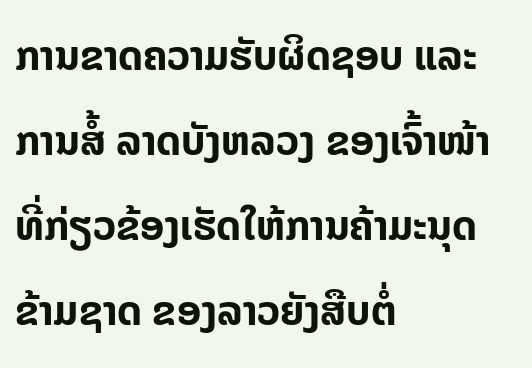ການຂາດຄວາມຮັບຜິດຊອບ ແລະການສໍ້ ລາດບັງຫລວງ ຂອງເຈົ້າໜ້າທີ່ກ່ຽວຂ້ອງເຮັດໃຫ້ການຄ້າມະນຸດຂ້າມຊາດ ຂອງລາວຍັງສືບຕໍ່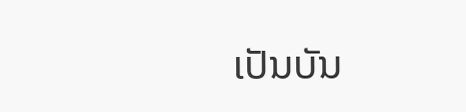ເປັນບັນ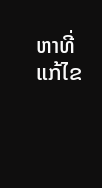ຫາທີ່ແກ້ໄຂ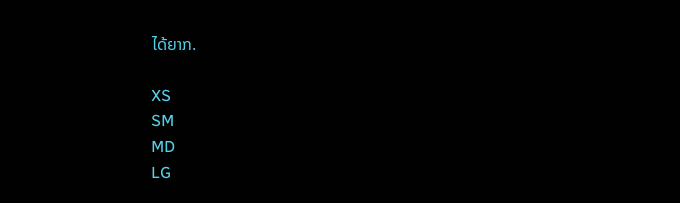ໄດ້ຍາກ.

XS
SM
MD
LG